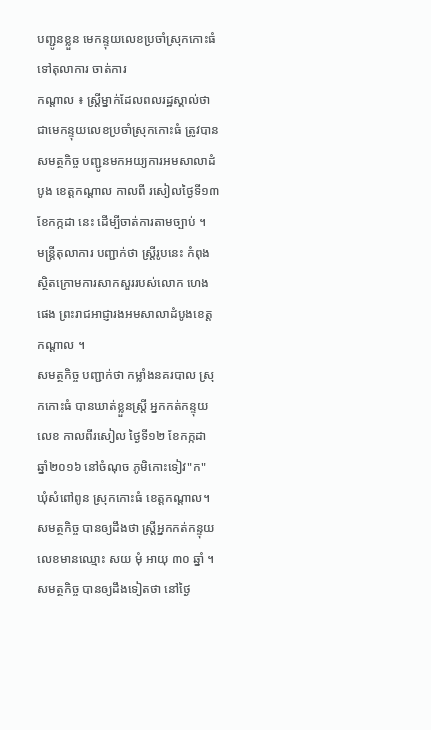បញ្ជូនខ្លួន មេកន្ទុយលេខប្រចាំស្រុកកោះធំ ទៅតុលាការ ចាត់ការ
កណ្តាល ៖ ស្ត្រីម្នាក់ដែលពលរដ្ឋស្គាល់ថា ជាមេកន្ទុយលេខប្រចាំស្រុកកោះធំ ត្រូវបានសមត្ថកិច្ច បញ្ជូនមកអយ្យការអមសាលាដំបូង ខេត្តកណ្ដាល កាលពី រសៀលថ្ងៃទី១៣ ខែកក្កដា នេះ ដើម្បីចាត់ការតាមច្បាប់ ។
មន្ត្រីតុលាការ បញ្ជាក់ថា ស្ត្រីរូបនេះ កំពុងស្ថិតក្រោមការសាកសួររបស់លោក ហេង ផេង ព្រះរាជអាជ្ញារងអមសាលាដំបូងខេត្តកណ្ដាល ។
សមត្ថកិច្ច បញ្ជាក់ថា កម្លាំងនគរបាល ស្រុកកោះធំ បានឃាត់ខ្លួនស្រ្តី អ្នកកត់កន្ទុយលេខ កាលពីរសៀល ថ្ងៃទី១២ ខែកក្កដា ឆ្នាំ២០១៦ នៅចំណុច ភូមិកោះទៀវ"ក" ឃុំសំពៅពូន ស្រុកកោះធំ ខេត្តកណ្ដាល។ សមត្ថកិច្ច បានឲ្យដឹងថា ស្រ្តីអ្នកកត់កន្ទុយលេខមានឈ្មោះ សយ មុំ អាយុ ៣០ ឆ្នាំ ។
សមត្ថកិច្ច បានឲ្យដឹងទៀតថា នៅថ្ងៃ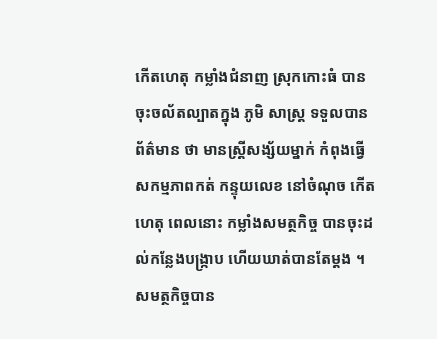កើតហេតុ កម្លាំងជំនាញ ស្រុកកោះធំ បានចុះចល័តល្បាតក្នុង ភូមិ សាស្ត្រ ទទួលបានព័ត៌មាន ថា មានស្រ្តីសង្ស័យម្នាក់ កំពុងធ្វើសកម្មភាពកត់ កន្ទុយលេខ នៅចំណុច កើតហេតុ ពេលនោះ កម្លាំងសមត្ថកិច្ច បានចុះដល់កន្លែងបង្ក្រាប ហើយឃាត់បានតែម្តង ។
សមត្ថកិច្ចបាន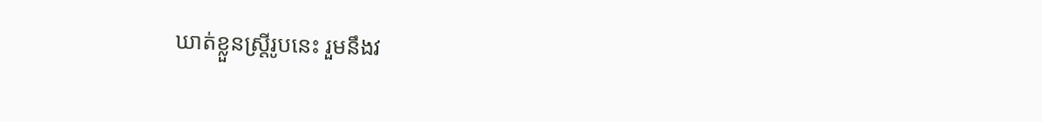ឃាត់ខ្លួនស្ត្រីរូបនេះ រួមនឹងវ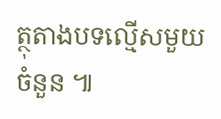ត្ថុតាងបទល្មើសមួយចំនួន ៕